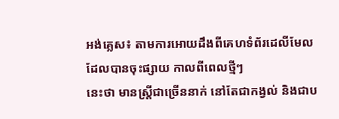អង់គ្លេស៖ តាមការអោយដឹងពីគេហទំព័រដេលីមែល ដែលបានចុះផ្សាយ កាលពីពេលថ្មីៗ
នេះថា មានស្រ្ដីជាច្រើននាក់ នៅតែជាកង្វល់ និងជាប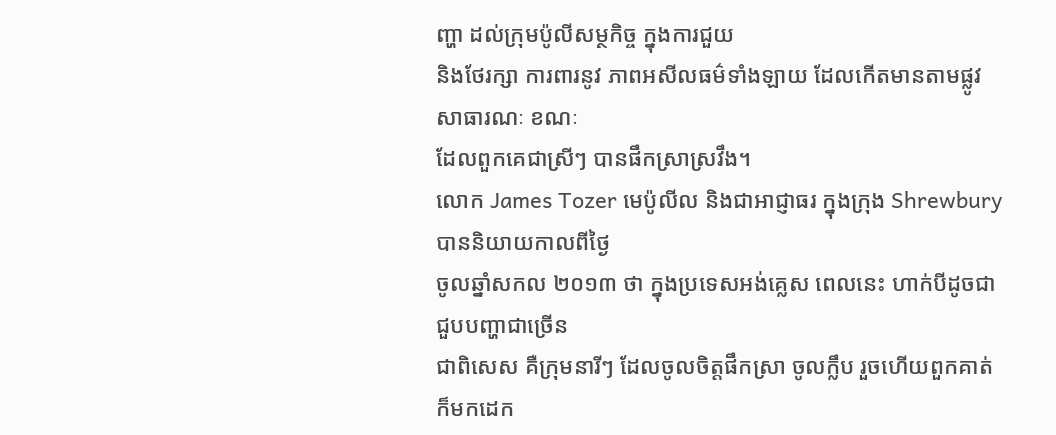ញ្ហា ដល់ក្រុមប៉ូលីសម្ថកិច្ច ក្នុងការជួយ
និងថែរក្សា ការពារនូវ ភាពអសីលធម៌ទាំងឡាយ ដែលកើតមានតាមផ្លូវសាធារណៈ ខណៈ
ដែលពួកគេជាស្រីៗ បានផឹកស្រាស្រវឹង។
លោក James Tozer មេប៉ូលីល និងជាអាជ្ញាធរ ក្នុងក្រុង Shrewbury បាននិយាយកាលពីថ្ងៃ
ចូលឆ្នាំសកល ២០១៣ ថា ក្នុងប្រទេសអង់គ្លេស ពេលនេះ ហាក់បីដូចជា ជួបបញ្ហាជាច្រើន
ជាពិសេស គឺក្រុមនារីៗ ដែលចូលចិត្ដផឹកស្រា ចូលក្លឹប រួចហើយពួកគាត់ ក៏មកដេក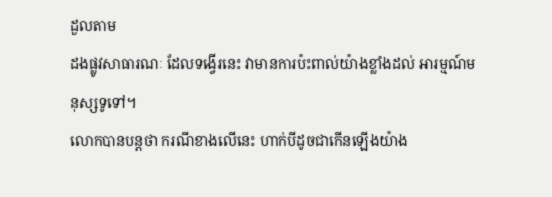ដួលតាម
ដងផ្លូវសាធារណៈ ដែលទង្វើរនេះ វាមានការប៉ះពាល់យ៉ាងខ្លាំងដល់ អារម្មណ៍មនុស្សទូទៅ។
លោកបានបន្ដថា ករណីខាងលើនេះ ហាក់បីដូចជាកើនឡើងយ៉ាង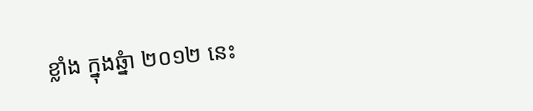ខ្លាំង ក្នុងឆ្នំា ២០១២ នេះ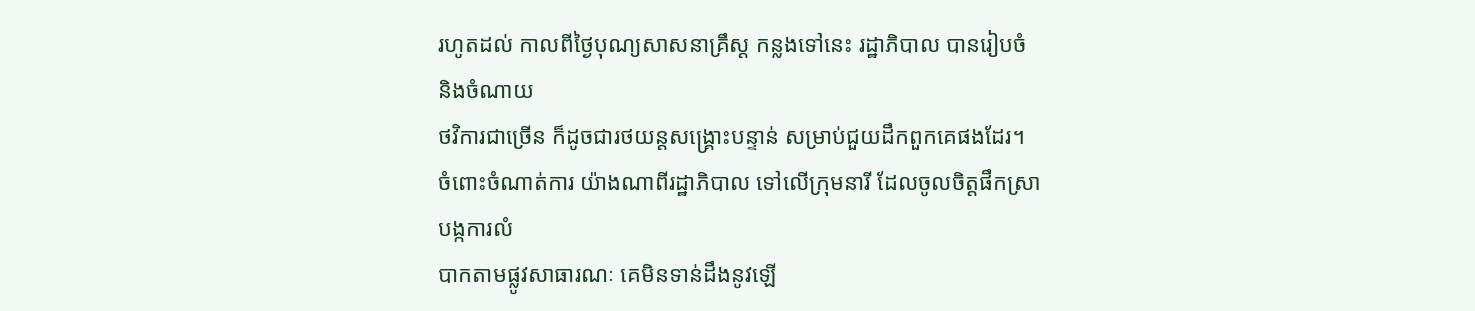រហូតដល់ កាលពីថ្ងៃបុណ្យសាសនាគ្រឹស្ដ កន្លងទៅនេះ រដ្ឋាភិបាល បានរៀបចំ និងចំណាយ
ថវិការជាច្រើន ក៏ដូចជារថយន្ដសង្រ្គោះបន្ទាន់ សម្រាប់ជួយដឹកពួកគេផងដែរ។
ចំពោះចំណាត់ការ យ៉ាងណាពីរដ្ឋាភិបាល ទៅលើក្រុមនារី ដែលចូលចិត្ដផឹកស្រា បង្កការលំ
បាកតាមផ្លូវសាធារណៈ គេមិនទាន់ដឹងនូវឡើ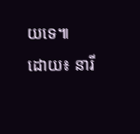យទេ៕
ដោយ៖ នារី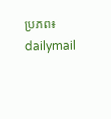ប្រភព៖ dailymail